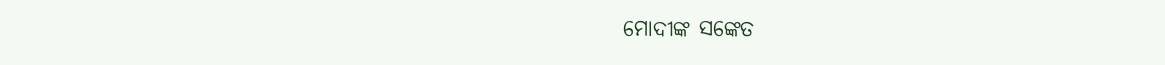ମୋଦୀଙ୍କ ସଙ୍କେତ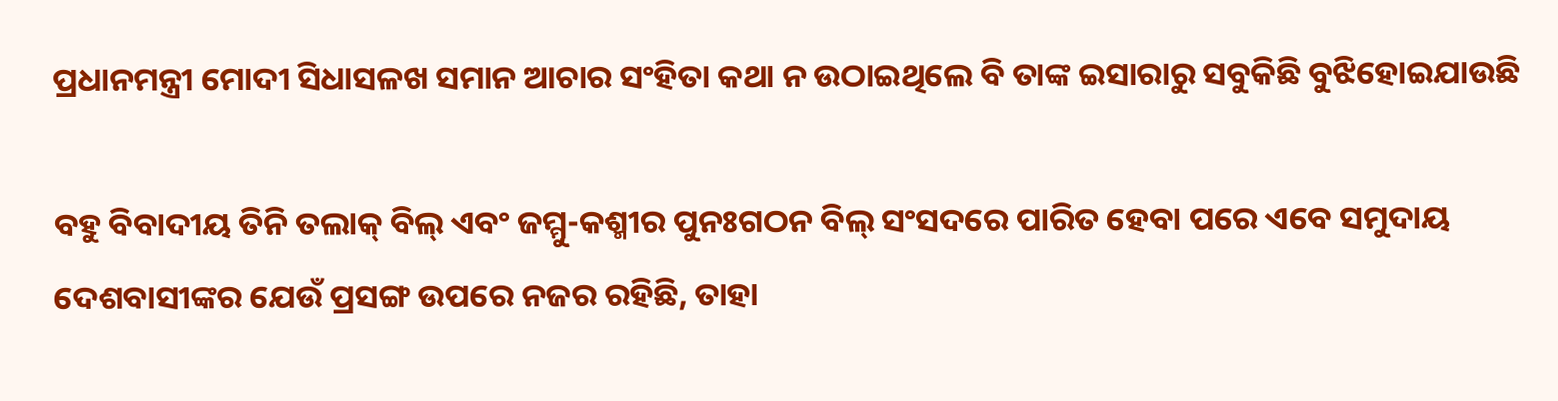ପ୍ରଧାନମନ୍ତ୍ରୀ ମୋଦୀ ସିଧାସଳଖ ସମାନ ଆଚାର ସଂହିତା କଥା ନ ଉଠାଇଥିଲେ ବି ତାଙ୍କ ଇସାରାରୁ ସବୁକିଛି ବୁଝିହୋଇଯାଉଛି

ବହୁ ବିବାଦୀୟ ତିନି ତଲାକ୍ ବିଲ୍ ଏବଂ ଜମ୍ମୁ-କଶ୍ମୀର ପୁନଃଗଠନ ବିଲ୍ ସଂସଦରେ ପାରିତ ହେବା ପରେ ଏବେ ସମୁଦାୟ ଦେଶବାସୀଙ୍କର ଯେଉଁ ପ୍ରସଙ୍ଗ ଉପରେ ନଜର ରହିଛି, ତାହା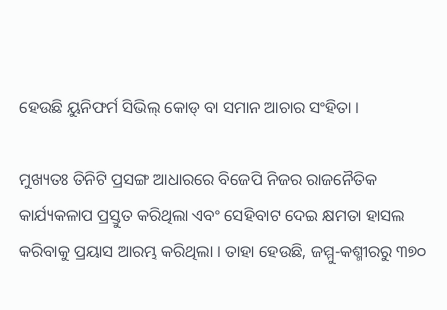ହେଉଛି ୟୁନିଫର୍ମ ସିଭିଲ୍ କୋଡ୍ ବା ସମାନ ଆଚାର ସଂହିତା ।

ମୁଖ୍ୟତଃ ତିନିଟି ପ୍ରସଙ୍ଗ ଆଧାରରେ ବିଜେପି ନିଜର ରାଜନୈତିକ କାର୍ଯ୍ୟକଳାପ ପ୍ରସ୍ତୁତ କରିଥିଲା ଏବଂ ସେହିବାଟ ଦେଇ କ୍ଷମତା ହାସଲ କରିବାକୁ ପ୍ରୟାସ ଆରମ୍ଭ କରିଥିଲା । ତାହା ହେଉଛି, ଜମ୍ମୁ-କଶ୍ମୀରରୁ ୩୭୦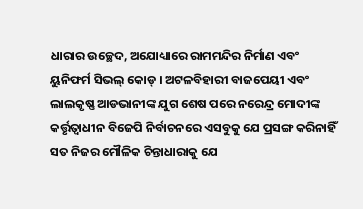ଧାରାର ଉଚ୍ଛେଦ, ଅଯୋଧ୍ୟାରେ ରାମମନ୍ଦିର ନିର୍ମାଣ ଏବଂ ୟୁନିଫର୍ମ ସିଭଲ୍ କୋଡ୍ । ଅଟଳବିହାରୀ ବାଜପେୟୀ ଏବଂ ଲାଲକୃଷ୍ଣ ଆଡଭାନୀଙ୍କ ଯୁଗ ଶେଷ ପରେ ନରେନ୍ଦ୍ର ମୋଦୀଙ୍କ କର୍ତ୍ତୃତ୍ୱାଧୀନ ବିଜେପି ନିର୍ବାଚନରେ ଏସବୁକୁ ଯେ ପ୍ରସଙ୍ଗ କରିନାହିଁ ସତ ନିଜର ମୌଳିକ ଚିନ୍ତାଧାରାକୁ ଯେ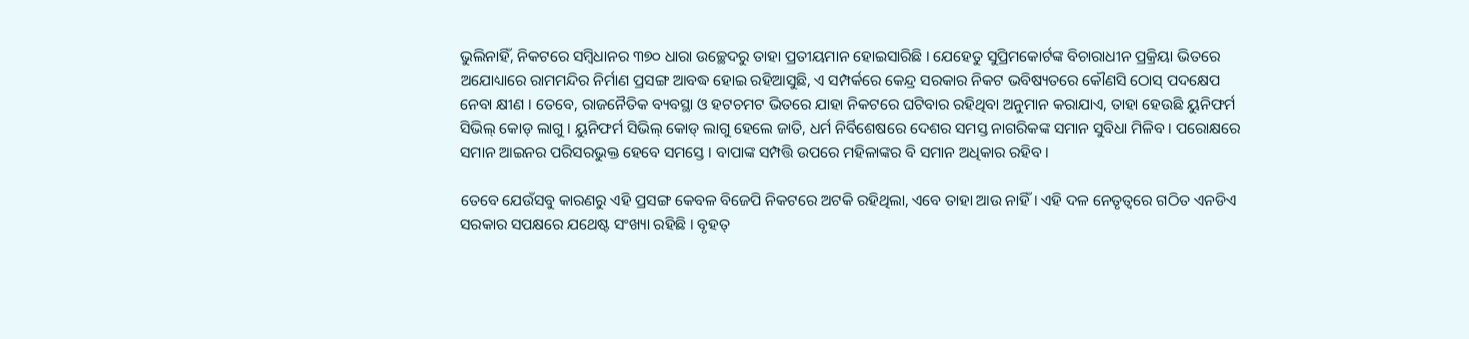ଭୁଲିନାହିଁ, ନିକଟରେ ସମ୍ବିଧାନର ୩୭୦ ଧାରା ଉଚ୍ଛେଦରୁ ତାହା ପ୍ରତୀୟମାନ ହୋଇସାରିଛି । ଯେହେତୁ ସୁପ୍ରିମକୋର୍ଟଙ୍କ ବିଚାରାଧୀନ ପ୍ରକ୍ରିୟା ଭିତରେ ଅଯୋଧ୍ୟାରେ ରାମମନ୍ଦିର ନିର୍ମାଣ ପ୍ରସଙ୍ଗ ଆବଦ୍ଧ ହୋଇ ରହିଆସୁଛି, ଏ ସମ୍ପର୍କରେ କେନ୍ଦ୍ର ସରକାର ନିକଟ ଭବିଷ୍ୟତରେ କୌଣସି ଠୋସ୍ ପଦକ୍ଷେପ ନେବା କ୍ଷୀଣ । ତେବେ, ରାଜନୈତିକ ବ୍ୟବସ୍ଥା ଓ ହଟଚମଟ ଭିତରେ ଯାହା ନିକଟରେ ଘଟିବାର ରହିଥିବା ଅନୁମାନ କରାଯାଏ, ତାହା ହେଉଛି ୟୁନିଫର୍ମ ସିଭିଲ୍ କୋଡ୍ ଲାଗୁ । ୟୁନିଫର୍ମ ସିଭିଲ୍ କୋଡ୍ ଲାଗୁ ହେଲେ ଜାତି, ଧର୍ମ ନିର୍ବିଶେଷରେ ଦେଶର ସମସ୍ତ ନାଗରିକଙ୍କ ସମାନ ସୁବିଧା ମିଳିବ । ପରୋକ୍ଷରେ ସମାନ ଆଇନର ପରିସରଭୁକ୍ତ ହେବେ ସମସ୍ତେ । ବାପାଙ୍କ ସମ୍ପତ୍ତି ଉପରେ ମହିଳାଙ୍କର ବି ସମାନ ଅଧିକାର ରହିବ ।

ତେବେ ଯେଉଁସବୁ କାରଣରୁ ଏହି ପ୍ରସଙ୍ଗ କେବଳ ବିଜେପି ନିକଟରେ ଅଟକି ରହିଥିଲା, ଏବେ ତାହା ଆଉ ନାହିଁ । ଏହି ଦଳ ନେତୃତ୍ୱରେ ଗଠିତ ଏନଡିଏ ସରକାର ସପକ୍ଷରେ ଯଥେଷ୍ଟ ସଂଖ୍ୟା ରହିଛି । ବୃହତ୍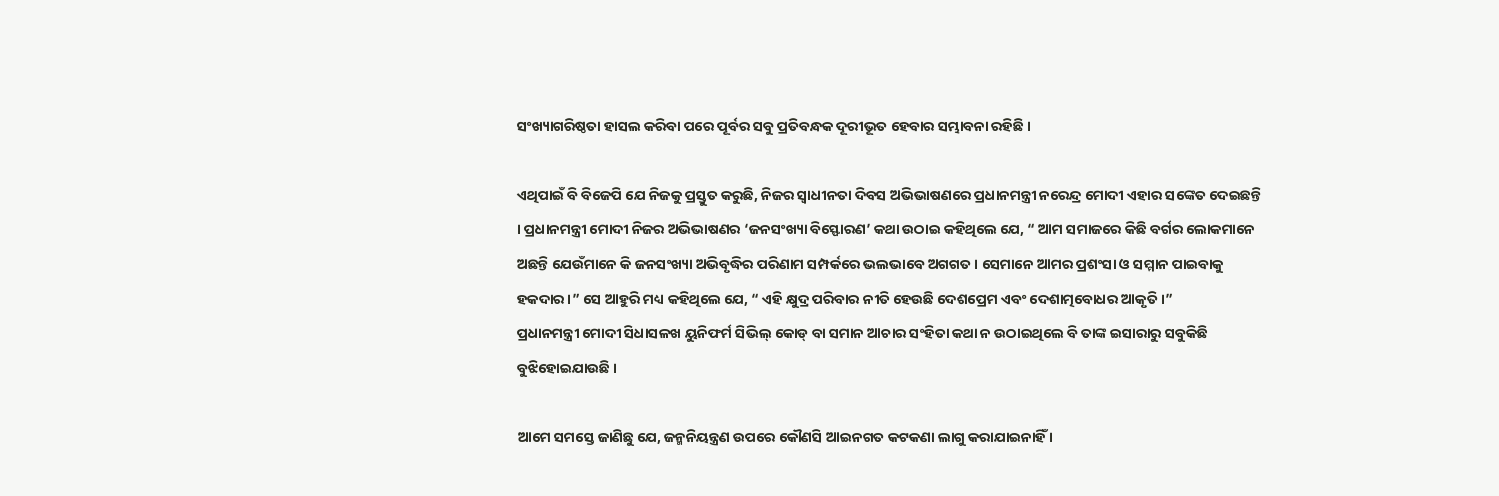ସଂଖ୍ୟାଗରିଷ୍ଠତା ହାସଲ କରିବା ପରେ ପୂର୍ବର ସବୁ ପ୍ରତିବନ୍ଧକ ଦୂରୀଭୂତ ହେବାର ସମ୍ଭାବନା ରହିଛି ।

ଏଥିପାଇଁ ବି ବିଜେପି ଯେ ନିଜକୁ ପ୍ରସ୍ତୁତ କରୁଛି, ନିଜର ସ୍ୱାଧୀନତା ଦିବସ ଅଭିଭାଷଣରେ ପ୍ରଧାନମନ୍ତ୍ରୀ ନରେନ୍ଦ୍ର ମୋଦୀ ଏହାର ସଙ୍କେତ ଦେଇଛନ୍ତି । ପ୍ରଧାନମନ୍ତ୍ରୀ ମୋଦୀ ନିଜର ଅଭିଭାଷଣର ‘ଜନସଂଖ୍ୟା ବିସ୍ଫୋରଣ’ କଥା ଉଠାଇ କହିଥିଲେ ଯେ, “ ଆମ ସମାଜରେ କିଛି ବର୍ଗର ଲୋକମାନେ ଅଛନ୍ତି ଯେଉଁମାନେ କି ଜନସଂଖ୍ୟା ଅଭିବୃଦ୍ଧିର ପରିଣାମ ସମ୍ପର୍କରେ ଭଲଭାବେ ଅଗଗତ । ସେମାନେ ଆମର ପ୍ରଶଂସା ଓ ସମ୍ମାନ ପାଇବାକୁ ହକଦାର ।” ସେ ଆହୁରି ମଧ୍ୟ କହିଥିଲେ ଯେ, “ ଏହି କ୍ଷୁଦ୍ର ପରିବାର ନୀତି ହେଉଛି ଦେଶପ୍ରେମ ଏବଂ ଦେଶାତ୍ମବୋଧର ଆକୃତି ।”
ପ୍ରଧାନମନ୍ତ୍ରୀ ମୋଦୀ ସିଧାସଳଖ ୟୁନିଫର୍ମ ସିଭିଲ୍ କୋଡ୍ ବା ସମାନ ଆଚାର ସଂହିତା କଥା ନ ଉଠାଇଥିଲେ ବି ତାଙ୍କ ଇସାରାରୁ ସବୁକିଛି ବୁଝିହୋଇଯାଉଛି ।

ଆମେ ସମସ୍ତେ ଜାଣିଛୁ ଯେ, ଜନ୍ମନିୟନ୍ତ୍ରଣ ଉପରେ କୌଣସି ଆଇନଗତ କଟକଣା ଲାଗୁ କରାଯାଇନାହିଁ ।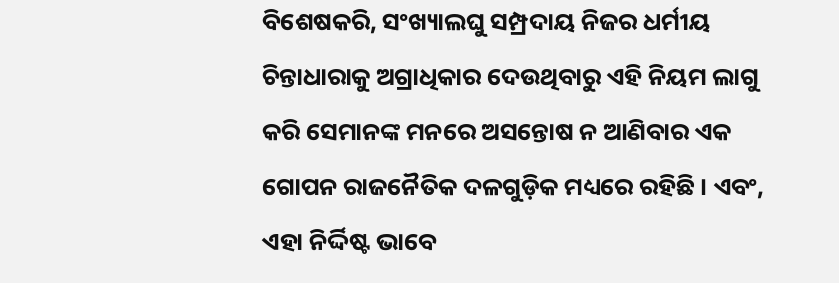ବିଶେଷକରି, ସଂଖ୍ୟାଲଘୁ ସମ୍ପ୍ରଦାୟ ନିଜର ଧର୍ମୀୟ ଚିନ୍ତାଧାରାକୁ ଅଗ୍ରାଧିକାର ଦେଉଥିବାରୁ ଏହି ନିୟମ ଲାଗୁ କରି ସେମାନଙ୍କ ମନରେ ଅସନ୍ତୋଷ ନ ଆଣିବାର ଏକ ଗୋପନ ରାଜନୈତିକ ଦଳଗୁଡ଼ିକ ମଧ୍ୟରେ ରହିଛି । ଏବଂ, ଏହା ନିର୍ଦ୍ଦିଷ୍ଟ ଭାବେ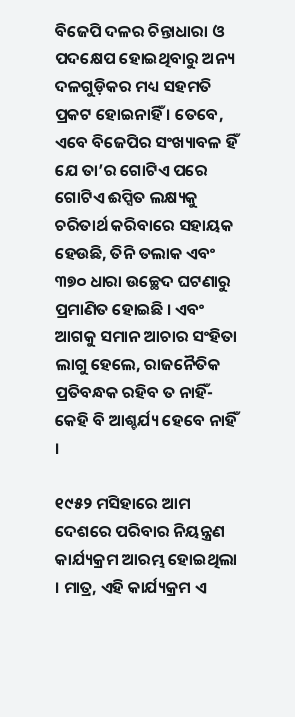ବିଜେପି ଦଳର ଚିନ୍ତାଧାରା ଓ ପଦକ୍ଷେପ ହୋଇଥିବାରୁ ଅନ୍ୟ ଦଳଗୁଡ଼ିକର ମଧ୍ୟ ସହମତି ପ୍ରକଟ ହୋଇନାହିଁ । ତେବେ, ଏବେ ବିଜେପିର ସଂଖ୍ୟାବଳ ହିଁ ଯେ ତା’ର ଗୋଟିଏ ପରେ ଗୋଟିଏ ଈପ୍ସିତ ଲକ୍ଷ୍ୟକୁ ଚରିତାର୍ଥ କରିବାରେ ସହାୟକ ହେଉଛି, ତିନି ତଲାକ ଏବଂ ୩୭୦ ଧାରା ଉଚ୍ଛେଦ ଘଟଣାରୁ ପ୍ରମାଣିତ ହୋଇଛି । ଏବଂ ଆଗକୁ ସମାନ ଆଚାର ସଂହିତା ଲାଗୁ ହେଲେ, ରାଜନୈତିକ ପ୍ରତିବନ୍ଧକ ରହିବ ତ ନାହିଁ- କେହି ବି ଆଶ୍ଚର୍ଯ୍ୟ ହେବେ ନାହିଁ ।

୧୯୫୨ ମସିହାରେ ଆମ ଦେଶରେ ପରିବାର ନିୟନ୍ତ୍ରଣ କାର୍ଯ୍ୟକ୍ରମ ଆରମ୍ଭ ହୋଇଥିଲା । ମାତ୍ର, ଏହି କାର୍ଯ୍ୟକ୍ରମ ଏ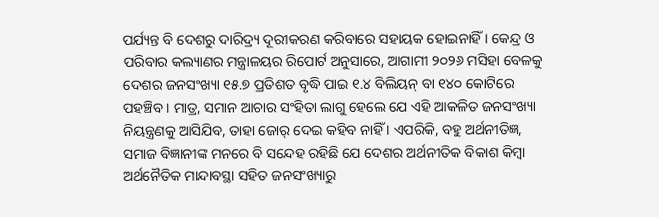ପର୍ଯ୍ୟନ୍ତ ବି ଦେଶରୁ ଦାରିଦ୍ର୍ୟ ଦୂରୀକରଣ କରିବାରେ ସହାୟକ ହୋଇନାହିଁ । କେନ୍ଦ୍ର ଓ ପରିବାର କଲ୍ୟାଣର ମନ୍ତ୍ରାଳୟର ରିପୋର୍ଟ ଅନୁସାରେ, ଆଗାମୀ ୨୦୨୬ ମସିହା ବେଳକୁ ଦେଶର ଜନସଂଖ୍ୟା ୧୫.୭ ପ୍ରତିଶତ ବୃଦ୍ଧି ପାଇ ୧.୪ ବିଲିୟନ୍ ବା ୧୪୦ କୋଟିରେ ପହଞ୍ଚିବ । ମାତ୍ର, ସମାନ ଆଚାର ସଂହିତା ଲାଗୁ ହେଲେ ଯେ ଏହି ଆକଳିତ ଜନସଂଖ୍ୟା ନିୟନ୍ତ୍ରଣକୁ ଆସିଯିବ, ତାହା ଜୋର୍ ଦେଇ କହିବ ନାହିଁ । ଏପରିକି, ବହୁ ଅର୍ଥନୀତିଜ୍ଞ, ସମାଜ ବିଜ୍ଞାନୀଙ୍କ ମନରେ ବି ସନ୍ଦେହ ରହିଛି ଯେ ଦେଶର ଅର୍ଥନୀତିକ ବିକାଶ କିମ୍ବା ଅର୍ଥନୈତିକ ମାନ୍ଦାବସ୍ଥା ସହିତ ଜନସଂଖ୍ୟାରୁ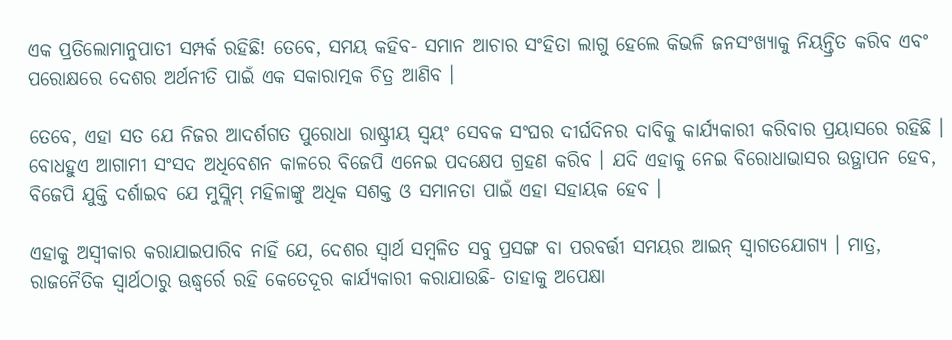ଏକ ପ୍ରତିଲୋମାନୁପାତୀ ସମ୍ପର୍କ ରହିଛି! ତେବେ, ସମୟ କହିବ- ସମାନ ଆଚାର ସଂହିତା ଲାଗୁ ହେଲେ କିଭଳି ଜନସଂଖ୍ୟାକୁ ନିୟନ୍ତ୍ରିତ କରିବ ଏବଂ ପରୋକ୍ଷରେ ଦେଶର ଅର୍ଥନୀତି ପାଇଁ ଏକ ସକାରାତ୍ମକ ଚିତ୍ର ଆଣିବ ।

ତେବେ, ଏହା ସତ ଯେ ନିଜର ଆଦର୍ଶଗତ ପୁରୋଧା ରାଷ୍ଟ୍ରୀୟ ସ୍ୱୟଂ ସେବକ ସଂଘର ଦୀର୍ଘଦିନର ଦାବିକୁ କାର୍ଯ୍ୟକାରୀ କରିବାର ପ୍ରୟାସରେ ରହିଛି । ବୋଧହୁଏ ଆଗାମୀ ସଂସଦ ଅଧିବେଶନ କାଳରେ ବିଜେପି ଏନେଇ ପଦକ୍ଷେପ ଗ୍ରହଣ କରିବ । ଯଦି ଏହାକୁ ନେଇ ବିରୋଧାଭାସର ଉତ୍ଥାପନ ହେବ, ବିଜେପି ଯୁକ୍ତି ଦର୍ଶାଇବ ଯେ ମୁସ୍ଲିମ୍ ମହିଳାଙ୍କୁ ଅଧିକ ସଶକ୍ତ ଓ ସମାନତା ପାଇଁ ଏହା ସହାୟକ ହେବ ।

ଏହାକୁ ଅସ୍ୱୀକାର କରାଯାଇପାରିବ ନାହିଁ ଯେ, ଦେଶର ସ୍ୱାର୍ଥ ସମ୍ବଳିତ ସବୁ ପ୍ରସଙ୍ଗ ବା ପରବର୍ତ୍ତୀ ସମୟର ଆଇନ୍ ସ୍ୱାଗତଯୋଗ୍ୟ । ମାତ୍ର, ରାଜନୈତିକ ସ୍ୱାର୍ଥଠାରୁ ଊଦ୍ଧ୍ୱର୍ରେ ରହି କେତେଦୂର କାର୍ଯ୍ୟକାରୀ କରାଯାଉଛି- ତାହାକୁ ଅପେକ୍ଷା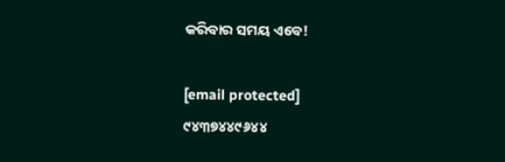କରିବାର ସମୟ ଏବେ!

[email protected]
୯୪୩୭୪୪୯୬୪୪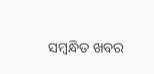ସମ୍ବନ୍ଧିତ ଖବର